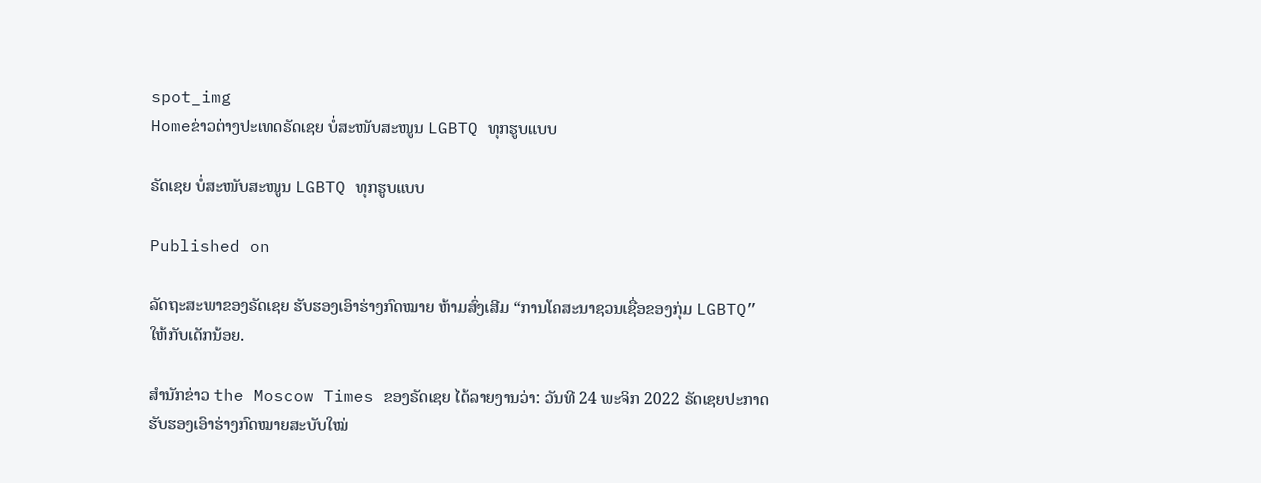spot_img
Homeຂ່າວຕ່າງປະເທດຣັດເຊຍ ບໍ່ສະໜັບສະໜູນ LGBTQ ທຸກຮູບແບບ

ຣັດເຊຍ ບໍ່ສະໜັບສະໜູນ LGBTQ ທຸກຮູບແບບ

Published on

ລັດຖະສະພາຂອງຣັດເຊຍ ຮັບຮອງເອົາຮ່າງກົດໝາຍ ຫ້າມສົ່ງເສີມ “ການໂຄສະນາຊວນເຊື່ອຂອງກຸ່ມ LGBTQ” ໃຫ້ກັບເດັກນ້ອຍ.

ສຳນັກຂ່າວ the Moscow Times ຂອງຣັດເຊຍ ໄດ້ລາຍງານວ່າ: ວັນທີ 24 ພະຈິກ 2022 ຣັດເຊຍປະກາດ ຮັບຮອງເອົາຮ່າງກົດໝາຍສະບັບໃໝ່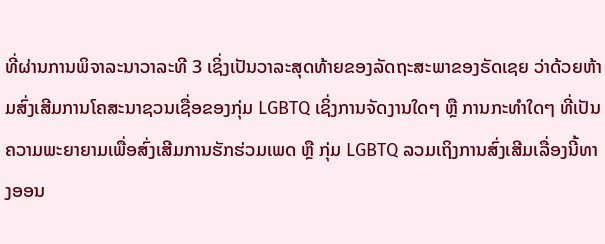ທີ່ຜ່ານການພິຈາລະນາວາລະທີ 3 ເຊິ່ງເປັນວາລະສຸດທ້າຍຂອງລັດຖະສະພາຂອງຣັດເຊຍ ວ່າດ້ວຍຫ້າມສົ່ງເສີມການໂຄສະນາຊວນເຊື່ອຂອງກຸ່ມ LGBTQ ເຊິ່ງການຈັດງານໃດໆ ຫຼື ການກະທຳໃດໆ ທີ່ເປັນຄວາມພະຍາຍາມເພື່ອສົ່ງເສີມການຮັກຮ່ວມເພດ ຫຼື ກຸ່ມ LGBTQ ລວມເຖິງການສົ່ງເສີມເລື່ອງນີ້ທາງອອນ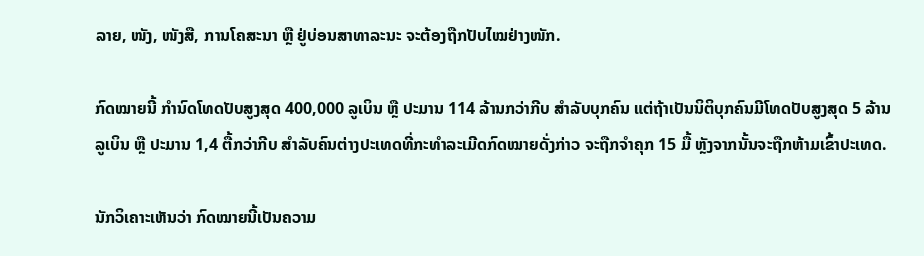ລາຍ, ໜັງ, ໜັງສື, ການໂຄສະນາ ຫຼື ຢູ່ບ່ອນສາທາລະນະ ຈະຕ້ອງຖືກປັບໄໝຢ່າງໜັກ.

ກົດໝາຍນີ້ ກຳນົດໂທດປັບສູງສຸດ 400,000 ລູເບິນ ຫຼື ປະມານ 114 ລ້ານກວ່າກີບ ສຳລັບບຸກຄົນ ແຕ່ຖ້າເປັນນິຕິບຸກຄົນມີໂທດປັບສູງສຸດ 5 ລ້ານລູເບິນ ຫຼື ປະມານ 1,4 ຕື້ກວ່າກີບ ສຳລັບຄົນຕ່າງປະເທດທີ່ກະທຳລະເມີດກົດໝາຍດັ່ງກ່າວ ຈະຖືກຈຳຄຸກ 15 ມື້ ຫຼັງຈາກນັ້ນຈະຖືກຫ້າມເຂົ້າປະເທດ.

ນັກວິເຄາະເຫັນວ່າ ກົດໝາຍນີ້ເປັນຄວາມ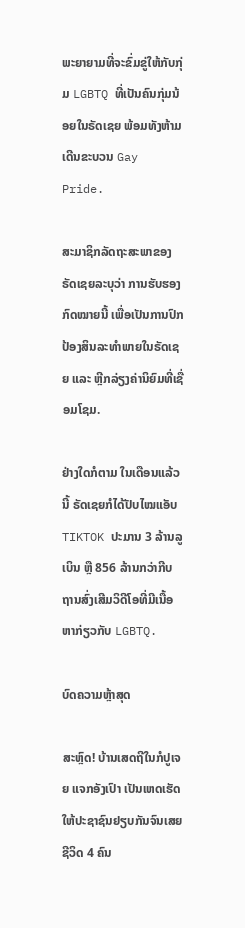ພະຍາຍາມທີ່ຈະຂົ່ມຂູ່ໃຫ້ກັບກຸ່ມ LGBTQ ທີ່ເປັນຄົນກຸ່ມນ້ອຍໃນຣັດເຊຍ ພ້ອມທັງຫ້າມເດີນຂະບວນ Gay Pride.

ສະມາຊິກລັດຖະສະພາຂອງຣັດເຊຍລະບຸວ່າ ການຮັບຮອງກົດໝາຍນີ້ ເພື່ອເປັນການປົກປ້ອງສິນລະທຳພາຍໃນຣັດເຊຍ ແລະ ຫຼີກລ່ຽງຄ່ານິຍົມທີ່ເຊື່ອມໂຊມ.

ຢ່າງໃດກໍຕາມ ໃນເດືອນແລ້ວນີ້ ຣັດເຊຍກໍໄດ້ປັບໄໝແອັບ TIKTOK ປະມານ 3 ລ້ານລູເບິນ ຫຼື 856 ລ້ານກວ່າກີບ ຖານສົ່ງເສີມວິດີໂອທີ່ມີເນື້ອຫາກ່ຽວກັບ LGBTQ.

ບົດຄວາມຫຼ້າສຸດ

ສະຫຼົດ! ບ້ານເສດຖີໃນກໍປູເຈຍ ແຈກອັງເປົາ ເປັນເຫດເຮັດໃຫ້ປະຊາຊົນຢຽບກັນຈົນເສຍຊີວິດ 4 ຄົນ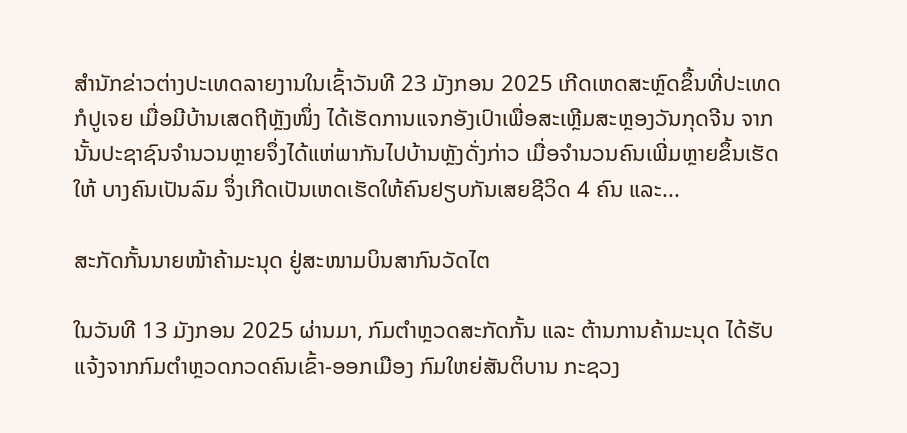ສຳນັກຂ່າວຕ່າງປະເທດລາຍງານໃນເຊົ້າວັນທີ 23 ມັງກອນ 2025 ເກີດເຫດສະຫຼົດຂຶ້ນທີ່ປະເທດກໍປູເຈຍ ເມື່ອມີບ້ານເສດຖີຫຼັງໜຶ່ງ ໄດ້ເຮັດການແຈກອັງເປົາເພື່ອສະເຫຼີມສະຫຼອງວັນກຸດຈີນ ຈາກນັ້ນປະຊາຊົນຈຳນວນຫຼາຍຈຶ່ງໄດ້ແຫ່ພາກັນໄປບ້ານຫຼັງດັ່ງກ່າວ ເມື່ອຈຳນວນຄົນເພີ່ມຫຼາຍຂຶ້ນເຮັດໃຫ້ ບາງຄົນເປັນລົມ ຈຶ່ງເກີດເປັນເຫດເຮັດໃຫ້ຄົນຢຽບກັນເສຍຊີວິດ 4 ຄົນ ແລະ...

ສະກັດກັ້ນນາຍໜ້າຄ້າມະນຸດ ຢູ່ສະໜາມບິນສາກົນວັດໄຕ

ໃນວັນທີ 13 ມັງກອນ 2025 ຜ່ານມາ, ກົມຕໍາຫຼວດສະກັດກັ້ນ ແລະ ຕ້ານການຄ້າມະນຸດ ໄດ້ຮັບແຈ້ງຈາກກົມຕໍາຫຼວດກວດຄົນເຂົ້າ-ອອກເມືອງ ກົມໃຫຍ່ສັນຕິບານ ກະຊວງ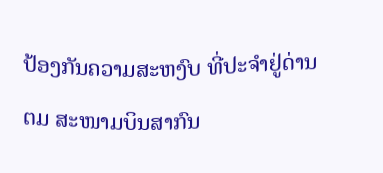ປ້ອງກັນຄວາມສະຫງົບ ທີ່ປະຈຳຢູ່ດ່ານ ຕມ ສະໜາມບິນສາກົນ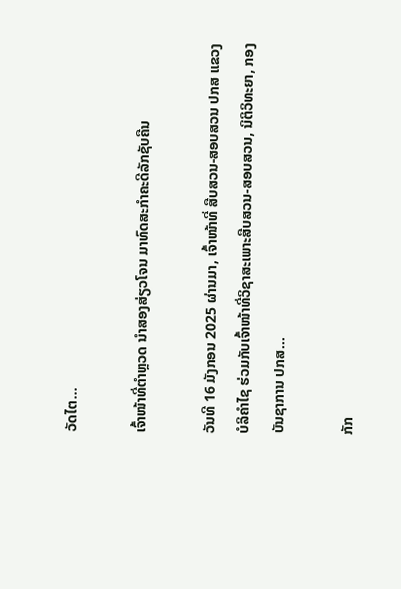ວັດໄຕ...

ເຈົ້າໜ້າທີ່ຕຳຫຼວດ ນຳສອງສ່ຽວໂຈນ ມາທົດສະກຳຄະດີລັກຊັບຄືນ

ວັນທີ 16 ມັງກອນ 2025 ຜ່ານມາ, ເຈົ້າໜ້າທີ່ ສືບສວນ-ສອບສວນ ປກສ ແຂວງ ບໍລິຄຳໄຊ ຮ່ວມກັບເຈົ້າໜ້າທີ່ວິຊາສະເພາະສືບສວນ-ສອບສວນ, ນິຕິວິທະຍາ, ກອງບັນຊາການ ປກສ...

ກັກ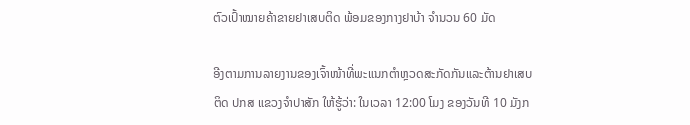ຕົວເປົ້າໝາຍຄ້າຂາຍຢາເສບຕິດ ພ້ອມຂອງກາງຢາບ້າ ຈຳນວນ 60 ມັດ

ອີງຕາມການລາຍງານຂອງເຈົ້າໜ້າທີ່ພະແນກຕຳຫຼວດສະກັດກັນແລະຕ້ານຢາເສບຕິດ ປກສ ແຂວງຈຳປາສັກ ໃຫ້ຮູ້ວ່າ: ໃນເວລາ 12:00 ໂມງ ຂອງວັນທີ 10 ມັງກ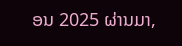ອນ 2025 ຜ່ານມາ,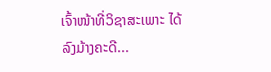ເຈົ້າໜ້າທີ່ວິຊາສະເພາະ ໄດ້ລົງມ້າງຄະດີ...